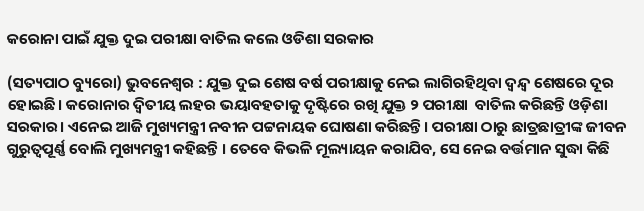କରୋନା ପାଇଁ ଯୁକ୍ତ ଦୁଇ ପରୀକ୍ଷା ବାତିଲ କଲେ ଓଡିଶା ସରକାର

(ସତ୍ୟପାଠ ବ୍ୟୁରୋ) ଭୁବନେଶ୍ୱର : ଯୁକ୍ତ ଦୁଇ ଶେଷ ବର୍ଷ ପରୀକ୍ଷାକୁ ନେଇ ଲାଗିରହିଥିବା ଦ୍ବନ୍ଦ୍ବ ଶେଷରେ ଦୂର ହୋଇଛି। କରୋନାର ଦ୍ବିତୀୟ ଲହର ଭୟାବହତାକୁ ଦୃଷ୍ଟିରେ ରଖି ଯୁକ୍ତ ୨ ପରୀକ୍ଷା  ବାତିଲ କରିଛନ୍ତି ଓଡ଼ିଶା ସରକାର। ଏନେଇ ଆଜି ମୁଖ୍ୟମନ୍ତ୍ରୀ ନବୀନ ପଟ୍ଟନାୟକ ଘୋଷଣା କରିଛନ୍ତି। ପରୀକ୍ଷା ଠାରୁ ଛାତ୍ରଛାତ୍ରୀଙ୍କ ଜୀବନ ଗୁରୁତ୍ୱପୂର୍ଣ୍ଣ ବୋଲି ମୁଖ୍ୟମନ୍ତ୍ରୀ କହିଛନ୍ତି । ତେବେ କିଭଳି ମୂଲ୍ୟାୟନ କରାଯିବ, ସେ ନେଇ ବର୍ତ୍ତମାନ ସୁଦ୍ଧା କିଛି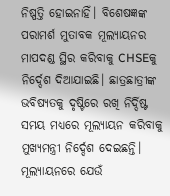ନିଷ୍ପତ୍ତି ହୋଇନାହିଁ। ବିଶେଷଜ୍ଞଙ୍କ ପରାମର୍ଶ ମୁତାବକ ମୂଲ୍ୟାୟନର ମାପଦଣ୍ଡ ସ୍ଥିର କରିବାକୁ CHSEକୁ ନିର୍ଦ୍ଦେଶ ଦିଆଯାଇଛି। ଛାତ୍ରଛାତ୍ରୀଙ୍କ ଭବିଷ୍ୟତକୁ ଦୃଷ୍ଟିରେ ରଖି ନିର୍ଦ୍ଦିଷ୍ଟ ସମୟ ମଧ୍ୟରେ ମୂଲ୍ୟାୟନ କରିବାକୁ ମୁଖ୍ୟମନ୍ତ୍ରୀ ନିର୍ଦ୍ଦେଶ ଦେଇଛନ୍ତି। ମୂଲ୍ୟାୟନରେ ଯେଉଁ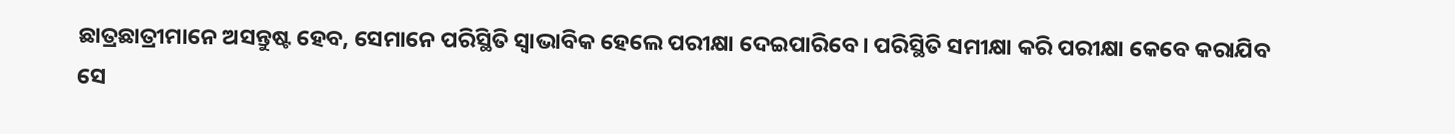ଛାତ୍ରଛାତ୍ରୀମାନେ ଅସନ୍ତୁଷ୍ଟ ହେବ, ସେମାନେ ପରିସ୍ଥିତି ସ୍ୱାଭାବିକ ହେଲେ ପରୀକ୍ଷା ଦେଇପାରିବେ। ପରିସ୍ଥିତି ସମୀକ୍ଷା କରି ପରୀକ୍ଷା କେବେ କରାଯିବ ସେ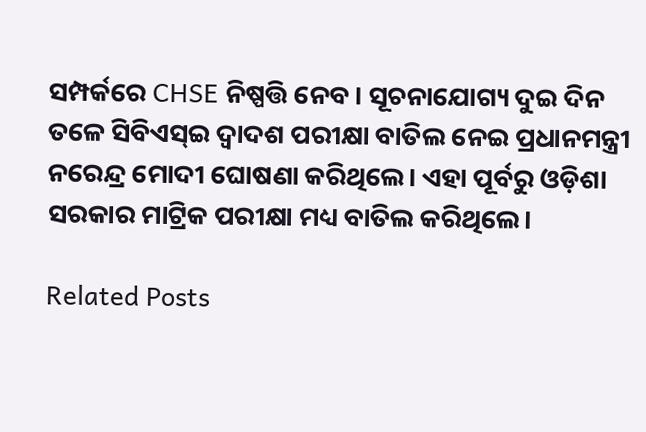ସମ୍ପର୍କରେ CHSE ନିଷ୍ପତ୍ତି ନେବ । ସୂଚନାଯୋଗ୍ୟ ଦୁଇ ଦିନ ତଳେ ସିବିଏସ୍‌ଇ ଦ୍ୱାଦଶ ପରୀକ୍ଷା ବାତିଲ ନେଇ ପ୍ରଧାନମନ୍ତ୍ରୀ ନରେନ୍ଦ୍ର ମୋଦୀ ଘୋଷଣା କରିଥିଲେ। ଏହା ପୂର୍ବରୁ ଓଡ଼ିଶା ସରକାର ମାଟ୍ରିକ ପରୀକ୍ଷା ମଧ୍ୟ ବାତିଲ କରିଥିଲେ।

Related Posts